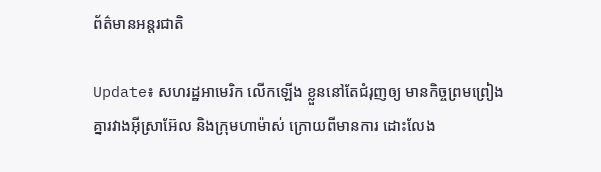ព័ត៌មានអន្តរជាតិ

Update៖ សហរដ្ឋអាមេរិក លើកឡើង ខ្លួននៅតែជំរុញឲ្យ មានកិច្ចព្រមព្រៀង គ្នារវាងអ៊ីស្រាអ៊ែល និងក្រុមហាម៉ាស់ ក្រោយពីមានការ ដោះលែង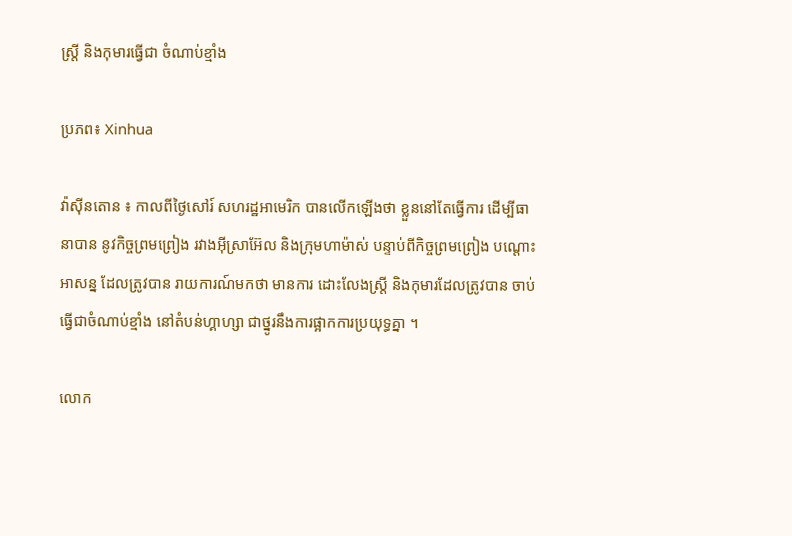ស្ត្រី និងកុមារធ្វើជា ចំណាប់ខ្មាំង

ប្រភព៖ Xinhua

វ៉ាស៊ីនតោន ៖ កាលពីថ្ងៃសៅរ៍ សហរដ្ឋអាមេរិក បានលើកឡើងថា ខ្លួននៅតែធ្វើការ ដើម្បីធានាបាន នូវកិច្ចព្រមព្រៀង រវាងអ៊ីស្រាអ៊ែល និងក្រុមហាម៉ាស់ បន្ទាប់ពីកិច្ចព្រមព្រៀង បណ្តោះអាសន្ន ដែលត្រូវបាន រាយការណ៍មកថា មានការ ដោះលែងស្ត្រី និងកុមារដែលត្រូវបាន ចាប់ធ្វើជាចំណាប់ខ្មាំង នៅតំបន់ហ្គាហ្សា ជាថ្នូរនឹងការផ្អាកការប្រយុទ្ធគ្នា ។

លោក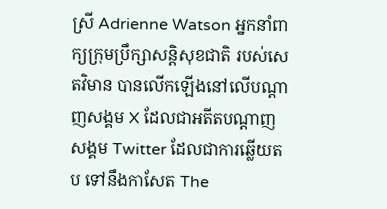ស្រី Adrienne Watson អ្នកនាំពាក្យក្រុមប្រឹក្សាសន្តិសុខជាតិ របស់សេតវិមាន បានលើកឡើងនៅលើបណ្តាញសង្គម X ដែលជាអតីតបណ្តាញសង្គម Twitter ដែលជាការឆ្លើយតប ទៅនឹងកាសែត The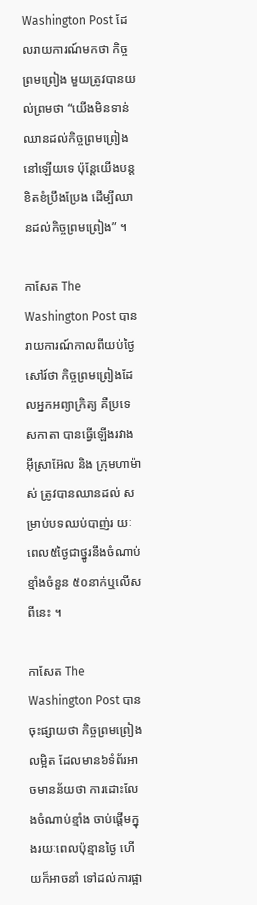Washington Post ដែលរាយការណ៍មកថា កិច្ចព្រមព្រៀង មួយត្រូវបានយល់ព្រមថា “យើងមិនទាន់ឈានដល់កិច្ចព្រមព្រៀងនៅឡើយទេ ប៉ុន្តែយើងបន្តខិតខំប្រឹងប្រែង ដើម្បីឈានដល់កិច្ចព្រមព្រៀង” ។

កាសែត The Washington Post បានរាយការណ៍កាលពីយប់ថ្ងៃសៅរ៍ថា កិច្ចព្រមព្រៀងដែលអ្នកអព្យាក្រិត្យ គឺប្រទេសកាតា បានធ្វើឡើងរវាងអ៊ីស្រាអ៊ែល និង ក្រុមហាម៉ាស់ ត្រូវបានឈានដល់ សម្រាប់បទឈប់បាញ់រ យៈពេល៥ថ្ងៃជាថ្នូរនឹងចំណាប់ខ្មាំងចំនួន ៥០នាក់ឬលើសពីនេះ ។

កាសែត The Washington Post បានចុះផ្សាយថា កិច្ចព្រមព្រៀងលម្អិត ដែលមាន៦ទំព័រអាចមានន័យថា ការដោះលែងចំណាប់ខ្មាំង ចាប់ផ្តើមក្នុងរយៈពេលប៉ុន្មានថ្ងៃ ហើយក៏អាចនាំ ទៅដល់ការផ្អា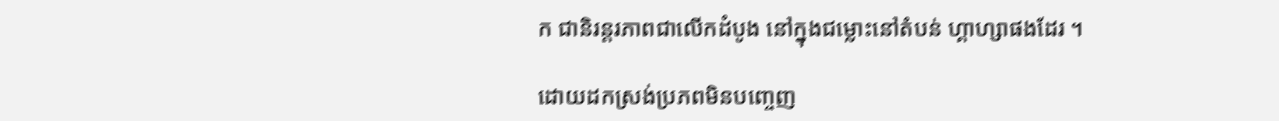ក ជានិរន្តរភាពជាលើកដំបូង នៅក្នុងជម្លោះនៅតំបន់ ហ្គាហ្សាផងដែរ ។

ដោយដកស្រង់ប្រភពមិនបញ្ចេញ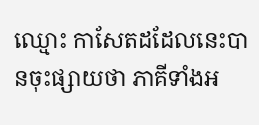ឈ្មោះ កាសែតដដែលនេះបានចុះផ្សាយថា ភាគីទាំងអ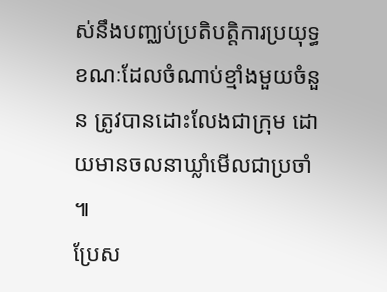ស់នឹងបញ្ឈប់ប្រតិបត្តិការប្រយុទ្ធ ខណៈដែលចំណាប់ខ្មាំងមួយចំនួន ត្រូវបានដោះលែងជាក្រុម ដោយមានចលនាឃ្លាំមើលជាប្រចាំ ៕
ប្រែស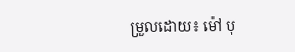ម្រួលដោយ៖ ម៉ៅ បុ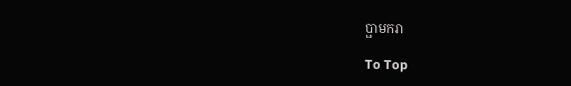ប្ផាមករា

To Top